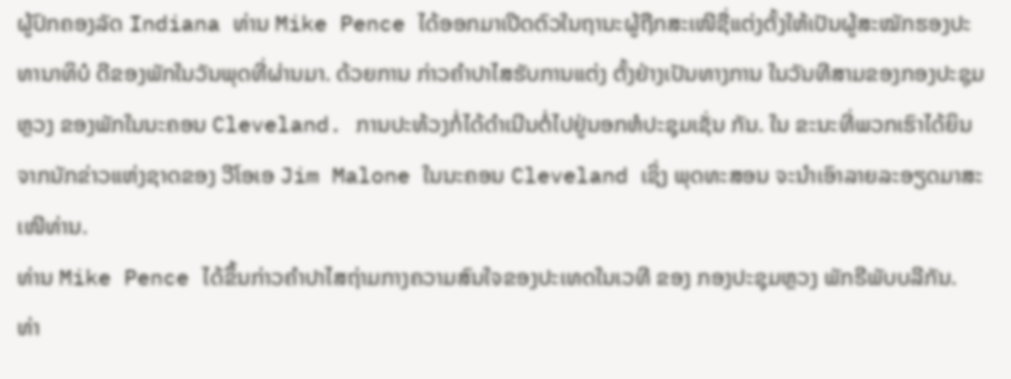ຜູ້ປົກຄອງລັດ Indiana ທ່ານ Mike Pence ໄດ້ອອກມາເປີດຕົວໃນຖານະຜູ້ຖືກສະເໜີຊື່ແຕ່ງຕັ້ງໃຫ້ເປັນຜູ້ສະໝັກຮອງປະທານາທິບໍ ດີຂອງພັກໃນວັນພຸດທີ່ຜ່ານມາ. ດ້ວຍການ ກ່າວຄຳປາໄສຮັບການແຕ່ງ ຕັ້ງຢ່າງເປັນທາງການ ໃນວັນທີສາມຂອງກອງປະຊຸມຫຼວງ ຂອງພັກໃນນະຄອນ Cleveland. ການປະທ້ວງກໍ່ໄດ້ດຳເນີນຕໍ່ໄປຢູ່ນອກຫໍປະຊຸມເຊັ່ນ ກັນ. ໃນ ຂະນະທີ່ພວກເຮົາໄດ້ຍິນຈາກນັກຂ່າວແຫ່ງຊາດຂອງ ວີໂອເອ Jim Malone ໃນນະຄອນ Cleveland ເຊິ່ງ ພຸດທະສອນ ຈະນຳເອົາລາຍລະອຽດມາສະເໜີທ່ານ.
ທ່ານ Mike Pence ໄດ້ຂຶ້ນກ່າວຄຳປາໄສຖ່າມກາງຄວາມສົນໃຈຂອງປະເທດໃນເວທີ ຂອງ ກອງປະຊຸມຫຼວງ ພັກຣີພັບບລີກັນ.
ທ່າ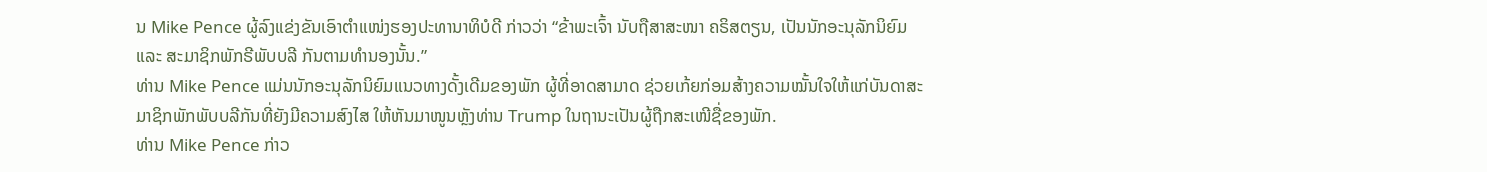ນ Mike Pence ຜູ້ລົງແຂ່ງຂັນເອົາຕຳແໜ່ງຮອງປະທານາທິບໍດີ ກ່າວວ່າ “ຂ້າພະເຈົ້າ ນັບຖືສາສະໜາ ຄຣິສຕຽນ, ເປັນນັກອະນຸລັກນິຍົມ ແລະ ສະມາຊິກພັກຣີພັບບລີ ກັນຕາມທຳນອງນັ້ນ.”
ທ່ານ Mike Pence ແມ່ນນັກອະນຸລັກນິຍົມແນວທາງດັ້ງເດີມຂອງພັກ ຜູ້ທີ່ອາດສາມາດ ຊ່ວຍເກ້ຍກ່ອມສ້າງຄວາມໝັ້ນໃຈໃຫ້ແກ່ບັນດາສະມາຊິກພັກພັບບລີກັນທີ່ຍັງມີຄວາມສົງໄສ ໃຫ້ຫັນມາໜູນຫຼັງທ່ານ Trump ໃນຖານະເປັນຜູ້ຖືກສະເໜີຊື່ຂອງພັກ.
ທ່ານ Mike Pence ກ່າວ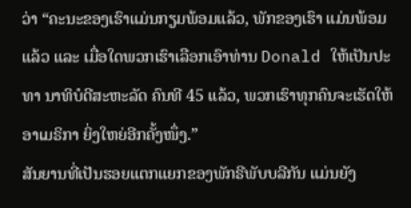ວ່າ “ຄະນະຂອງເຮົາແມ່ນກຽມພ້ອມແລ້ວ, ພັກຂອງເຮົາ ແມ່ນພ້ອມແລ້ວ ແລະ ເມື່ອໃດພວກເຮົາເລືອກເອົາທ່ານ Donald ໃຫ້ເປັນປະທາ ນາທິບໍດີສະຫະລັດ ຄົນທີ 45 ແລ້ວ, ພວກເຮົາທຸກຄົນຈະເຮັດໃຫ້ ອາເມຣິກາ ຍິ່ງໃຫຍ່ອີກຄັ້ງໜຶ່ງ.”
ສັນຍານທີ່ເປັນຮອຍແຕກແຍກຂອງພັກຣີພັບບລີກັນ ແມ່ນຍັງ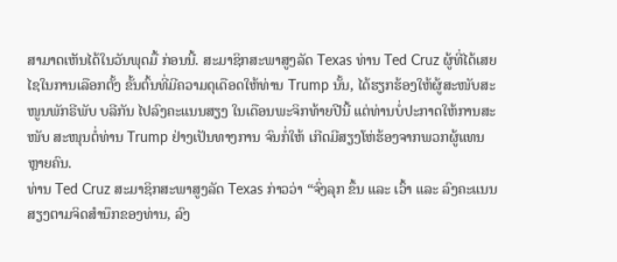ສາມາດເຫັນໄດ້ໃນວັນພຸດມື້ ກ່ອນນີ້. ສະມາຊິກສະພາສູງລັດ Texas ທ່ານ Ted Cruz ຜູ້ທີ່ໄດ້ເສຍໄຊໃນການເລືອກຕັ້ງ ຂັ້ນຕົ້ນທີ່ມີຄວາມດຸເດືອດໃຫ້ທ່ານ Trump ນັ້ນ, ໄດ້ຮຽກຮ້ອງໃຫ້ຜູ້ສະໜັບສະໜູນພັກຣີພັບ ບລີກັນ ໄປລົງຄະແນນສຽງ ໃນເດືອນພະຈິກທ້າຍປີນີ້ ແຕ່ທ່ານບໍ່ປະກາດໃຫ້ການສະໜັບ ສະໜຸນຕໍ່ທ່ານ Trump ຢ່າງເປັນທາງການ ຈົນກໍ່ໃຫ້ ເກີດມີສຽງໂຫ່ຮ້ອງຈາກພວກຜູ້ແທນຫຼາຍຄົນ.
ທ່ານ Ted Cruz ສະມາຊິກສະພາສູງລັດ Texas ກ່າວວ່າ “ຈົ່ງລຸກ ຂຶ້ນ ແລະ ເວົ້າ ແລະ ລົງຄະແນນສຽງຕາມຈິດສຳນຶກຂອງທ່ານ, ລົງ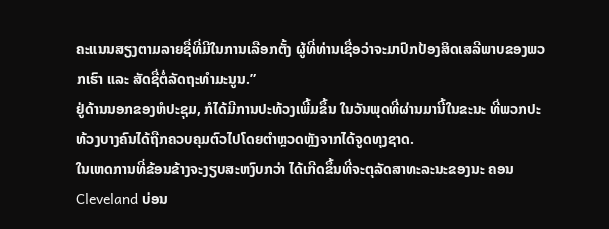ຄະແນນສຽງຕາມລາຍຊື່ທີ່ມີໃນການເລືອກຕັ້ງ ຜູ້ທີ່ທ່ານເຊື່ອວ່າຈະມາປົກປ້ອງສິດເສລີພາບຂອງພວກເຮົາ ແລະ ສັດຊື່ຕໍ່ລັດຖະທຳມະນູນ.”
ຢູ່ດ້ານນອກຂອງຫໍປະຊຸມ, ກໍໄດ້ມີການປະທ້ວງເພີ້ມຂຶ້ນ ໃນວັນພຸດທີ່ຜ່ານມານີ້ໃນຂະນະ ທີ່ພວກປະທ້ວງບາງຄົນໄດ້ຖືກຄວບຄຸມຕົວໄປໂດຍຕຳຫຼວດຫຼັງຈາກໄດ້ຈູດທຸງຊາດ.
ໃນເຫດການທີ່ຂ້ອນຂ້າງຈະງຽບສະຫງົບກວ່າ ໄດ້ເກີດຂຶ້ນທີ່ຈະຕຸລັດສາທະລະນະຂອງນະ ຄອນ Cleveland ບ່ອນ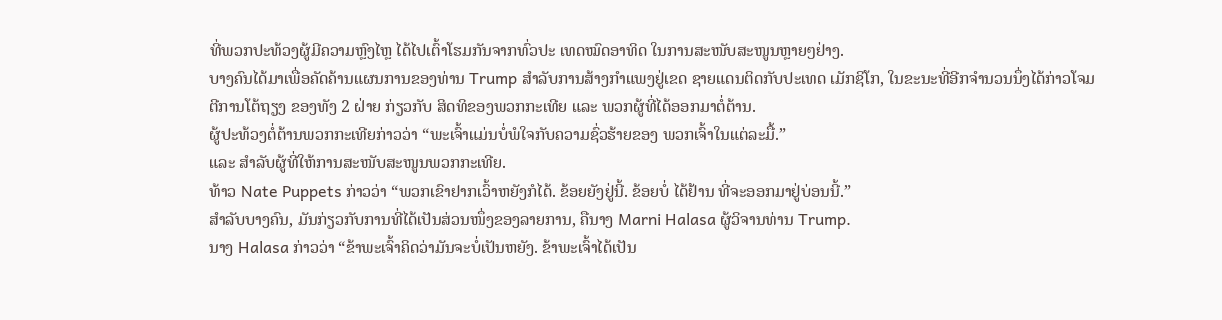ທີ່ພວກປະທ້ວງຜູ້ມີຄວາມຫຼົງໄຫຼ ໄດ້ໄປເຕົ້າໂຮມກັນຈາກທົ່ວປະ ເທດໝົດອາທິດ ໃນການສະໜັບສະໜູນຫຼາຍໆຢ່າງ.
ບາງຄົນໄດ້ມາເພື່ອຄັດຄ້ານແຜນການຂອງທ່ານ Trump ສຳລັບການສ້າງກຳແພງຢູ່ເຂດ ຊາຍແດນຕິດກັບປະເທດ ເມັກຊິໂກ, ໃນຂະນະທີ່ອີກຈຳນວນນຶ່ງໄດ້ກ່າວໂຈມຕີການໂຕ້ຖຽງ ຂອງທັງ 2 ຝ່າຍ ກ່ຽວກັບ ສິດທິຂອງພວກກະເທີຍ ແລະ ພວກຜູ້ທີ່ໄດ້ອອກມາຕໍ່ຕ້ານ.
ຜູ້ປະທ້ວງຕໍ່ຕ້ານພວກກະເທີຍກ່າວວ່າ “ພະເຈົ້າແມ່ນບໍ່ພໍໃຈກັບຄວາມຊົ່ວຮ້າຍຂອງ ພວກເຈົ້າໃນແຕ່ລະມື້.”
ແລະ ສຳລັບຜູ້ທີ່ໃຫ້ການສະໜັບສະໜູນພວກກະເທີຍ.
ທ້າວ Nate Puppets ກ່າວວ່າ “ພວກເຂົາຢາກເວົ້າຫຍັງກໍໄດ້. ຂ້ອຍຍັງຢູ່ນີ້. ຂ້ອຍບໍ່ ໄດ້ຢ້ານ ທີ່ຈະອອກມາຢູ່ບ່ອນນີ້.”
ສຳລັບບາງຄົນ, ມັນກ່ຽວກັບການທີ່ໄດ້ເປັນສ່ວນໜຶ່ງຂອງລາຍການ, ຄືນາງ Marni Halasa ຜູ້ວິຈານທ່ານ Trump.
ນາງ Halasa ກ່າວວ່າ “ຂ້າພະເຈົ້າຄິດວ່າມັນຈະບໍ່ເປັນຫຍັງ. ຂ້າພະເຈົ້າໄດ້ເປັນ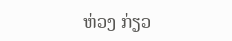ຫ່ວງ ກ່ຽວ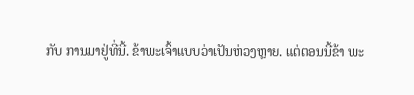ກັບ ການມາຢູ່ທີ່ນີ້. ຂ້າພະເຈົ້າແບບວ່າເປັນຫ່ວງຫຼາຍ. ແຕ່ຕອນນີ້ຂ້າ ພະ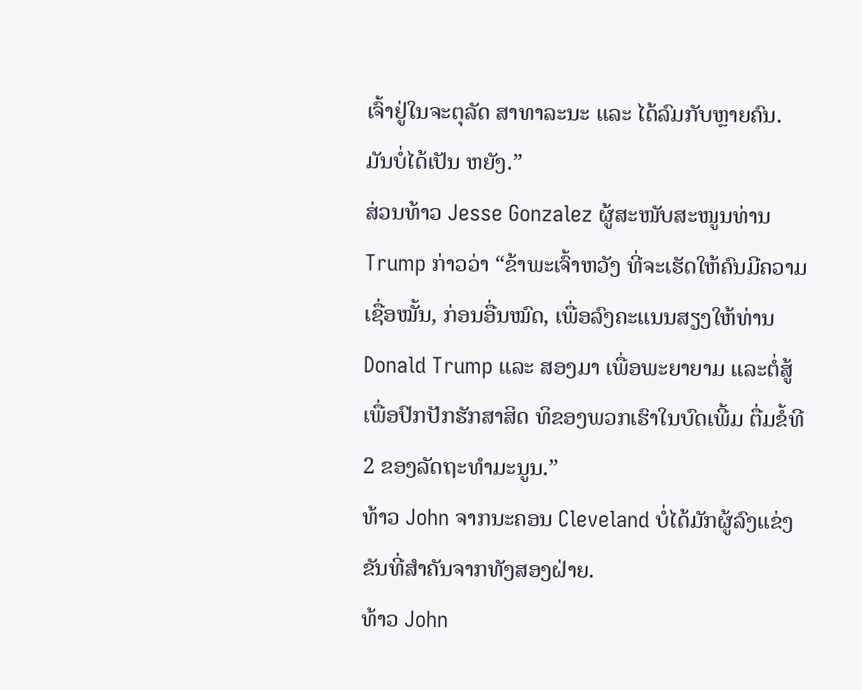ເຈົ້າຢູ່ໃນຈະຕຸລັດ ສາທາລະນະ ແລະ ໄດ້ລົມກັບຫຼາຍຄົນ. ມັນບໍ່ໄດ້ເປັນ ຫຍັງ.”
ສ່ວນທ້າວ Jesse Gonzalez ຜູ້ສະໜັບສະໜູນທ່ານ Trump ກ່າວວ່າ “ຂ້າພະເຈົ້າຫວັງ ທີ່ຈະເຮັດໃຫ້ຄົນມີຄວາມເຊື່ອໝັ້ນ, ກ່ອນອື່ນໝົດ, ເພື່ອລົງຄະແນນສຽງໃຫ້ທ່ານ Donald Trump ແລະ ສອງມາ ເພື່ອພະຍາຍາມ ແລະຕໍ່ສູ້ເພື່ອປົກປັກຮັກສາສິດ ທິຂອງພວກເຮົາໃນບົດເພີ້ມ ຕື່ມຂໍ້ທີ 2 ຂອງລັດຖະທຳມະນູນ.”
ທ້າວ John ຈາກນະຄອນ Cleveland ບໍ່ໄດ້ມັກຜູ້ລົງແຂ່ງຂັນທີ່ສຳຄັນຈາກທັງສອງຝ່າຍ.
ທ້າວ John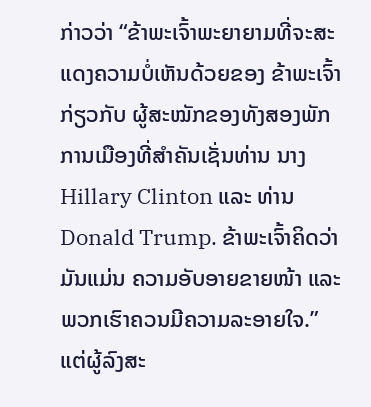ກ່າວວ່າ “ຂ້າພະເຈົ້າພະຍາຍາມທີ່ຈະສະແດງຄວາມບໍ່ເຫັນດ້ວຍຂອງ ຂ້າພະເຈົ້າ ກ່ຽວກັບ ຜູ້ສະໝັກຂອງທັງສອງພັກການເມືອງທີ່ສຳຄັນເຊັ່ນທ່ານ ນາງ Hillary Clinton ແລະ ທ່ານ Donald Trump. ຂ້າພະເຈົ້າຄິດວ່າມັນແມ່ນ ຄວາມອັບອາຍຂາຍໜ້າ ແລະ ພວກເຮົາຄວນມີຄວາມລະອາຍໃຈ.”
ແຕ່ຜູ້ລົງສະ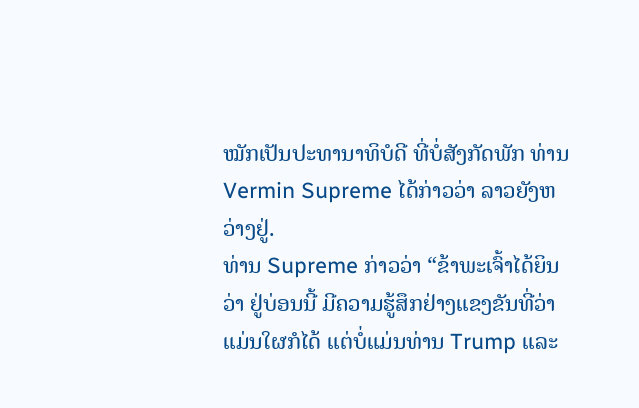ໝັກເປັນປະທານາທິບໍດີ ທີ່ບໍ່ສັງກັດພັກ ທ່ານ Vermin Supreme ໄດ້ກ່າວວ່າ ລາວຍັງຫວ່າງຢູ່.
ທ່ານ Supreme ກ່າວວ່າ “ຂ້າພະເຈົ້າໄດ້ຍິນວ່າ ຢູ່ບ່ອນນີ້ ມີຄວາມຮູ້ສຶກຢ່າງແຂງຂັນທີ່ວ່າແມ່ນໃຜກໍໄດ້ ແຕ່ບໍ່ແມ່ນທ່ານ Trump ແລະ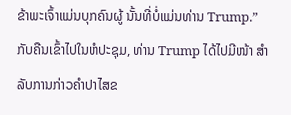ຂ້າພະເຈົ້າແມ່ນບຸກຄົນຜູ້ ນັ້ນທີ່ບໍ່ແມ່ນທ່ານ Trump.”
ກັບຄືນເຂົ້າໄປໃນຫໍປະຊຸມ, ທ່ານ Trump ໄດ້ໄປມີໜ້າ ສຳລັບການກ່າວຄຳປາໄສຂ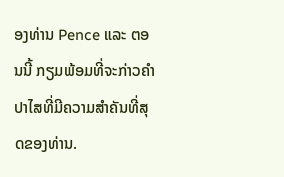ອງທ່ານ Pence ແລະ ຕອນນີ້ ກຽມພ້ອມທີ່ຈະກ່າວຄຳປາໄສທີ່ມີຄວາມສຳຄັນທີ່ສຸດຂອງທ່ານ.